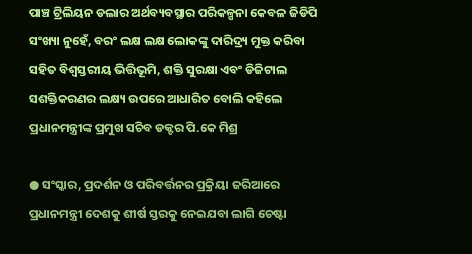ପାଞ୍ଚ ଟ୍ରିଲିୟନ ଡଲାର ଅର୍ଥବ୍ୟବସ୍ଥାର ପରିକଳ୍ପନା କେବଳ ଜିଡିପି ସଂଖ୍ୟା ନୁହେଁ, ବରଂ ଲକ୍ଷ ଲକ୍ଷ ଲୋକଙ୍କୁ ଦାରିଦ୍ର୍ୟ ମୁକ୍ତ କରିବା ସହିତ ବିଶ୍ୱସ୍ତରୀୟ ଭିତ୍ତିଭୂମି, ଶକ୍ତି ସୁରକ୍ଷା ଏବଂ ଡିଜିଟାଲ ସଶକ୍ତିକରଣର ଲକ୍ଷ୍ୟ ଉପରେ ଆଧାରିତ ବୋଲି କହିଲେ ପ୍ରଧାନମନ୍ତ୍ରୀଙ୍କ ପ୍ରମୁଖ ସଚିବ ଡକ୍ଟର ପି.କେ ମିଶ୍ର

● ସଂସ୍କାର, ପ୍ରଦର୍ଶନ ଓ ପରିବର୍ତ୍ତନର ପ୍ରକ୍ରିୟା ଜରିଆରେ ପ୍ରଧାନମନ୍ତ୍ରୀ ଦେଶକୁ ଶୀର୍ଷ ସ୍ତରକୁ ନେଇଯବା ଲାଗି ଚେଷ୍ଟା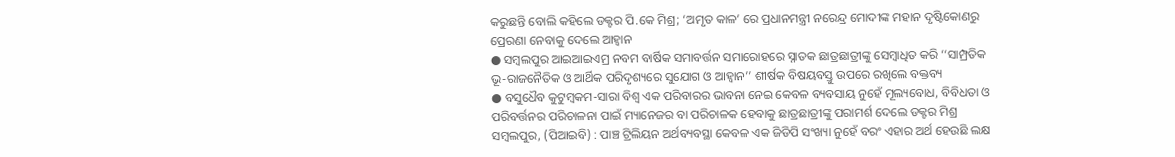କରୁଛନ୍ତି ବୋଲି କହିଲେ ଡକ୍ଟର ପି.କେ ମିଶ୍ର; ‘ଅମୃତ କାଳ’ ରେ ପ୍ରଧାନମନ୍ତ୍ରୀ ନରେନ୍ଦ୍ର ମୋଦୀଙ୍କ ମହାନ ଦୃଷ୍ଟିକୋଣରୁ ପ୍ରେରଣା ନେବାକୁ ଦେଲେ ଆହ୍ୱାନ
● ସମ୍ବଲପୁର ଆଇଆଇଏମ୍ର ନବମ ବାର୍ଷିକ ସମାବର୍ତ୍ତନ ସମାରୋହରେ ସ୍ନାତକ ଛାତ୍ରଛାତ୍ରୀଙ୍କୁ ସେମ୍ବାଧିତ କରି ‘‘ସାମ୍ପ୍ରତିକ ଭୂ-ରାଜନୈତିକ ଓ ଆର୍ଥିକ ପରିଦୃଶ୍ୟରେ ସୁଯୋଗ ଓ ଆହ୍ୱାନ’’ ଶୀର୍ଷକ ବିଷୟବସ୍ତୁ ଉପରେ ରଖିଲେ ବକ୍ତବ୍ୟ
● ବସୁଧୈବ କୁଟୁମ୍ବକମ-ସାରା ବିଶ୍ୱ ଏକ ପରିବାରର ଭାବନା ନେଇ କେବଳ ବ୍ୟବସାୟ ନୁହେଁ ମୂଲ୍ୟବୋଧ, ବିବିଧତା ଓ ପରିବର୍ତ୍ତନର ପରିଚାଳନା ପାଇଁ ମ୍ୟାନେଜର ବା ପରିଚାଳକ ହେବାକୁ ଛାତ୍ରଛାତ୍ରୀଙ୍କୁ ପରାମର୍ଶ ଦେଲେ ଡକ୍ଟର ମିଶ୍ର
ସମ୍ବଲପୁର, (ପିଆଇବି) : ପାଞ୍ଚ ଟ୍ରିଲିୟନ ଅର୍ଥବ୍ୟବସ୍ଥା କେବଳ ଏକ ଜିଡିପି ସଂଖ୍ୟା ନୁହେଁ ବରଂ ଏହାର ଅର୍ଥ ହେଉଛି ଲକ୍ଷ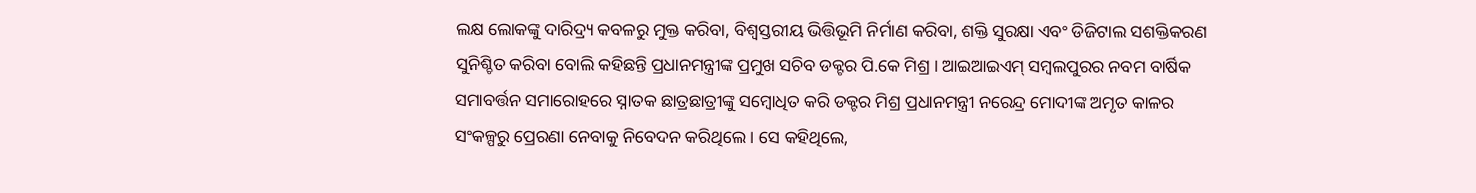ଲକ୍ଷ ଲୋକଙ୍କୁ ଦାରିଦ୍ର୍ୟ କବଳରୁ ମୁକ୍ତ କରିବା, ବିଶ୍ୱସ୍ତରୀୟ ଭିତ୍ତିଭୂମି ନିର୍ମାଣ କରିବା, ଶକ୍ତି ସୁରକ୍ଷା ଏବଂ ଡିଜିଟାଲ ସଶକ୍ତିକରଣ ସୁନିଶ୍ଚିତ କରିବା ବୋଲି କହିଛନ୍ତି ପ୍ରଧାନମନ୍ତ୍ରୀଙ୍କ ପ୍ରମୁଖ ସଚିବ ଡକ୍ଟର ପି.କେ ମିଶ୍ର । ଆଇଆଇଏମ୍ ସମ୍ବଲପୁରର ନବମ ବାର୍ଷିକ ସମାବର୍ତ୍ତନ ସମାରୋହରେ ସ୍ନାତକ ଛାତ୍ରଛାତ୍ରୀଙ୍କୁ ସମ୍ବୋଧିତ କରି ଡକ୍ଟର ମିଶ୍ର ପ୍ରଧାନମନ୍ତ୍ରୀ ନରେନ୍ଦ୍ର ମୋଦୀଙ୍କ ଅମୃତ କାଳର ସଂକଳ୍ପରୁ ପ୍ରେରଣା ନେବାକୁ ନିବେଦନ କରିଥିଲେ । ସେ କହିଥିଲେ,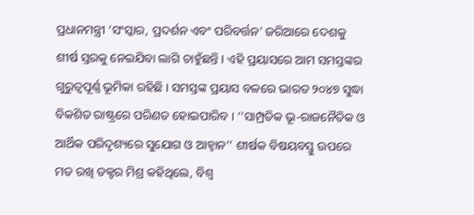ପ୍ରଧାନମନ୍ତ୍ରୀ ‘ସଂସ୍କାର, ପ୍ରଦର୍ଶନ ଏବଂ ପରିବର୍ତ୍ତନ’ ଜରିଆରେ ଦେଶକୁ ଶୀର୍ଷ ସ୍ତରକୁ ନେଇଯିବା ଲାଗି ଚାହୁଁଛନ୍ତି । ଏହି ପ୍ରୟାସରେ ଆମ ସମସ୍ତଙ୍କର ଗୁରୁତ୍ୱପୂର୍ଣ୍ଣ ଭୂମିକା ରହିଛି । ସମସ୍ତଙ୍କ ପ୍ରୟାସ ବଳରେ ଭାରତ ୨୦୪୭ ସୁଦ୍ଧା ବିକଶିତ ରାଷ୍ଟ୍ରରେ ପରିଣତ ହୋଇପାରିବ । ‘‘ସାମ୍ପ୍ରତିକ ଭୂ-ରାଜନୈତିକ ଓ ଆର୍ଥିକ ପରିଦୃଶ୍ୟରେ ସୁଯୋଗ ଓ ଆହ୍ୱାନ’’ ଶୀର୍ଷକ ବିଷୟବସ୍ତୁ ଉପରେ ମତ ରଖି ଡକ୍ଟର ମିଶ୍ର କହିଥିଲେ, ବିଶ୍ୱ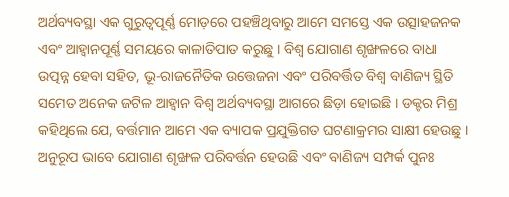ଅର୍ଥବ୍ୟବସ୍ଥା ଏକ ଗୁରୁତ୍ୱପୂର୍ଣ୍ଣ ମୋଡ଼ରେ ପହଞ୍ଚିଥିବାରୁ ଆମେ ସମସ୍ତେ ଏକ ଉତ୍ସାହଜନକ ଏବଂ ଆହ୍ୱାନପୂର୍ଣ୍ଣ ସମୟରେ କାଳାତିପାତ କରୁଛୁ । ବିଶ୍ୱ ଯୋଗାଣ ଶୃଙ୍ଖଳରେ ବାଧା ଉତ୍ପନ୍ନ ହେବା ସହିତ, ଭୂ-ରାଜନୈତିକ ଉତ୍ତେଜନା ଏବଂ ପରିବର୍ତ୍ତିତ ବିଶ୍ୱ ବାଣିଜ୍ୟ ସ୍ଥିତି ସମେତ ଅନେକ ଜଟିଳ ଆହ୍ୱାନ ବିଶ୍ୱ ଅର୍ଥବ୍ୟବସ୍ଥା ଆଗରେ ଛିଡ଼ା ହୋଇଛି । ଡକ୍ଟର ମିଶ୍ର କହିଥିଲେ ଯେ, ବର୍ତ୍ତମାନ ଆମେ ଏକ ବ୍ୟାପକ ପ୍ରଯୁକ୍ତିଗତ ଘଟଣାକ୍ରମର ସାକ୍ଷୀ ହେଉଛୁ । ଅନୁରୂପ ଭାବେ ଯୋଗାଣ ଶୃଙ୍ଖଳ ପରିବର୍ତ୍ତନ ହେଉଛି ଏବଂ ବାଣିଜ୍ୟ ସମ୍ପର୍କ ପୁନଃ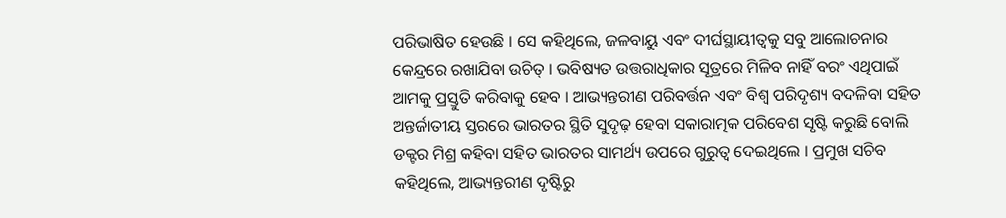ପରିଭାଷିତ ହେଉଛି । ସେ କହିଥିଲେ, ଜଳବାୟୁ ଏବଂ ଦୀର୍ଘସ୍ଥାୟୀତ୍ୱକୁ ସବୁ ଆଲୋଚନାର କେନ୍ଦ୍ରରେ ରଖାଯିବା ଉଚିତ୍ । ଭବିଷ୍ୟତ ଉତ୍ତରାଧିକାର ସୂତ୍ରରେ ମିଳିବ ନାହିଁ ବରଂ ଏଥିପାଇଁ ଆମକୁ ପ୍ରସ୍ତୁତି କରିବାକୁ ହେବ । ଆଭ୍ୟନ୍ତରୀଣ ପରିବର୍ତ୍ତନ ଏବଂ ବିଶ୍ୱ ପରିଦୃଶ୍ୟ ବଦଳିବା ସହିତ ଅନ୍ତର୍ଜାତୀୟ ସ୍ତରରେ ଭାରତର ସ୍ଥିତି ସୁଦୃଢ଼ ହେବା ସକାରାତ୍ମକ ପରିବେଶ ସୃଷ୍ଟି କରୁଛି ବୋଲି ଡକ୍ଟର ମିଶ୍ର କହିବା ସହିତ ଭାରତର ସାମର୍ଥ୍ୟ ଉପରେ ଗୁରୁତ୍ୱ ଦେଇଥିଲେ । ପ୍ରମୁଖ ସଚିବ କହିଥିଲେ, ଆଭ୍ୟନ୍ତରୀଣ ଦୃଷ୍ଟିରୁ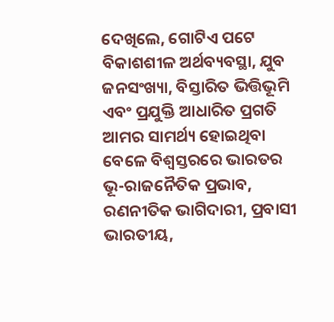ଦେଖିଲେ, ଗୋଟିଏ ପଟେ ବିକାଶଶୀଳ ଅର୍ଥବ୍ୟବସ୍ଥା, ଯୁବ ଜନସଂଖ୍ୟା, ବିସ୍ତାରିତ ଭିତ୍ତିଭୂମି ଏବଂ ପ୍ରଯୁକ୍ତି ଆଧାରିତ ପ୍ରଗତି ଆମର ସାମର୍ଥ୍ୟ ହୋଇଥିବା ବେଳେ ବିଶ୍ୱସ୍ତରରେ ଭାରତର ଭୂ-ରାଜନୈତିକ ପ୍ରଭାବ, ରଣନୀତିକ ଭାଗିଦାରୀ, ପ୍ରବାସୀ ଭାରତୀୟ,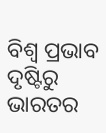ବିଶ୍ୱ ପ୍ରଭାବ ଦୃଷ୍ଟିରୁ ଭାରତର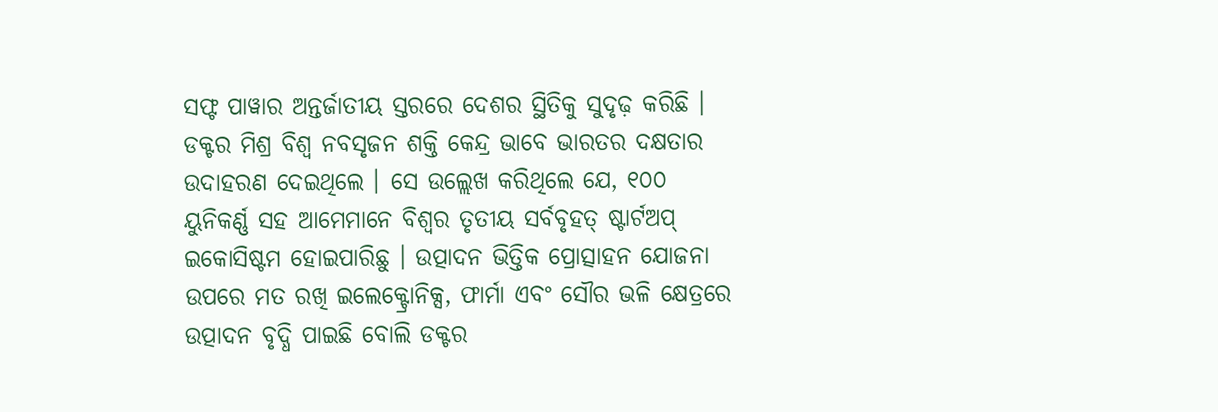ସଫ୍ଟ ପାୱାର ଅନ୍ତର୍ଜାତୀୟ ସ୍ତରରେ ଦେଶର ସ୍ଥିତିକୁ ସୁଦୃଢ଼ କରିଛି । ଡକ୍ଟର ମିଶ୍ର ବିଶ୍ୱ ନବସୃଜନ ଶକ୍ତି କେନ୍ଦ୍ର ଭାବେ ଭାରତର ଦକ୍ଷତାର ଉଦାହରଣ ଦେଇଥିଲେ । ସେ ଉଲ୍ଲେଖ କରିଥିଲେ ଯେ, ୧୦୦ ୟୁନିକର୍ଣ୍ଣ ସହ ଆମେମାନେ ବିଶ୍ୱର ତୃତୀୟ ସର୍ବବୃହତ୍ ଷ୍ଟାର୍ଟଅପ୍ ଇକୋସିଷ୍ଟମ ହୋଇପାରିଛୁ । ଉତ୍ପାଦନ ଭିତ୍ତିକ ପ୍ରୋତ୍ସାହନ ଯୋଜନା ଉପରେ ମତ ରଖି ଇଲେକ୍ଟ୍ରୋନିକ୍ସ, ଫାର୍ମା ଏବଂ ସୌର ଭଳି କ୍ଷେତ୍ରରେ ଉତ୍ପାଦନ ବୃଦ୍ଧି ପାଇଛି ବୋଲି ଡକ୍ଟର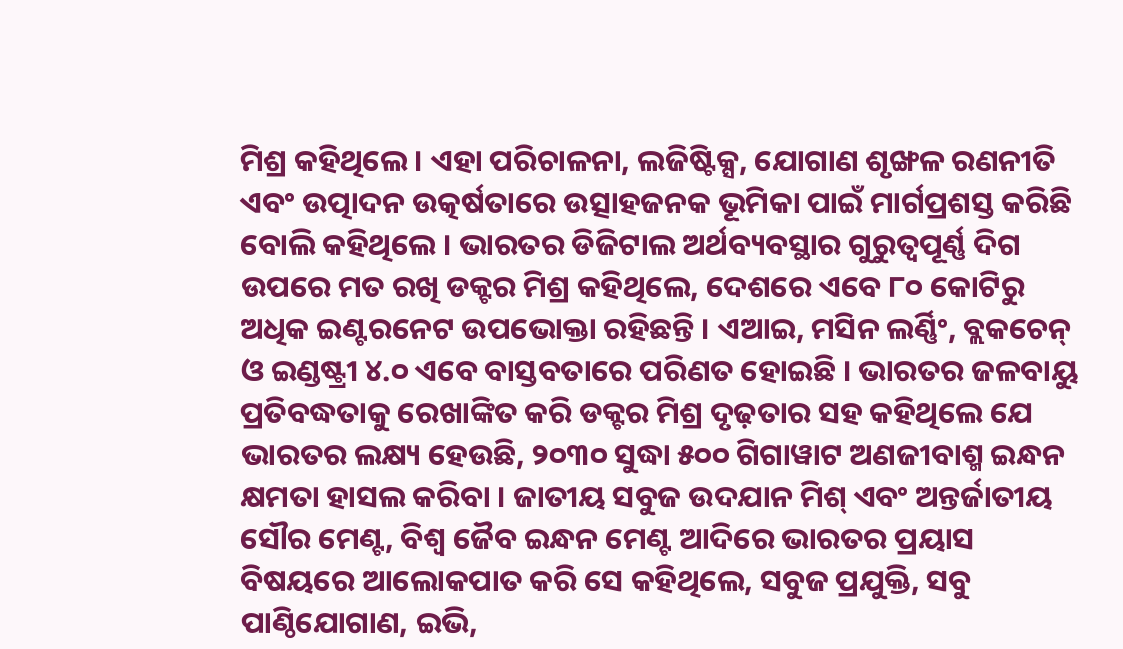ମିଶ୍ର କହିଥିଲେ । ଏହା ପରିଚାଳନା, ଲଜିଷ୍ଟିକ୍ସ, ଯୋଗାଣ ଶୃଙ୍ଖଳ ରଣନୀତି ଏବଂ ଉତ୍ପାଦନ ଉତ୍କର୍ଷତାରେ ଉତ୍ସାହଜନକ ଭୂମିକା ପାଇଁ ମାର୍ଗପ୍ରଶସ୍ତ କରିଛି ବୋଲି କହିଥିଲେ । ଭାରତର ଡିଜିଟାଲ ଅର୍ଥବ୍ୟବସ୍ଥାର ଗୁରୁତ୍ୱପୂର୍ଣ୍ଣ ଦିଗ ଉପରେ ମତ ରଖି ଡକ୍ଟର ମିଶ୍ର କହିଥିଲେ, ଦେଶରେ ଏବେ ୮୦ କୋଟିରୁ ଅଧିକ ଇଣ୍ଟରନେଟ ଉପଭୋକ୍ତା ରହିଛନ୍ତି । ଏଆଇ, ମସିନ ଲର୍ଣ୍ଣିଂ, ବ୍ଲକଚେନ୍ ଓ ଇଣ୍ଡଷ୍ଟ୍ରୀ ୪.୦ ଏବେ ବାସ୍ତବତାରେ ପରିଣତ ହୋଇଛି । ଭାରତର ଜଳବାୟୁ ପ୍ରତିବଦ୍ଧତାକୁ ରେଖାଙ୍କିତ କରି ଡକ୍ଟର ମିଶ୍ର ଦୃଢ଼ତାର ସହ କହିଥିଲେ ଯେ ଭାରତର ଲକ୍ଷ୍ୟ ହେଉଛି, ୨୦୩୦ ସୁଦ୍ଧା ୫୦୦ ଗିଗାୱାଟ ଅଣଜୀବାଶ୍ମ ଇନ୍ଧନ କ୍ଷମତା ହାସଲ କରିବା । ଜାତୀୟ ସବୁଜ ଉଦଯାନ ମିଶ୍ ଏବଂ ଅନ୍ତର୍ଜାତୀୟ ସୌର ମେଣ୍ଟ, ବିଶ୍ୱ ଜୈବ ଇନ୍ଧନ ମେଣ୍ଟ ଆଦିରେ ଭାରତର ପ୍ରୟାସ ବିଷୟରେ ଆଲୋକପାତ କରି ସେ କହିଥିଲେ, ସବୁଜ ପ୍ରଯୁକ୍ତି, ସବୁ ପାଣ୍ଠିଯୋଗାଣ, ଇଭି,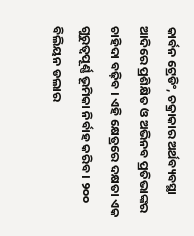କାର୍ବନ ଟ୍ରେଡିଂ, ଚକ୍ରାକାର ଅର୍ଥବ୍ୟବସ୍ଥା ଆଦିରେ ପ୍ରଶିକ୍ଷିତ ଓ ଅଭିନବ ପ୍ରତିଭାଙ୍କର ଚାହିଦା ବଢ଼ିବ । ଏହି କ୍ଷେତ୍ରରେ ଦକ୍ଷତା ଏକ ଗୁରୁତ୍ୱପୂର୍ଣ୍ଣ ଭୂମିକା ନିର୍ବାହ କରିବ । ୨୦୦ ବିଲିୟନ ଡଲାର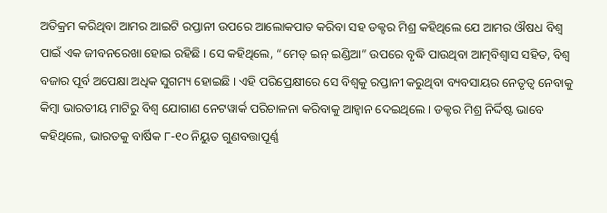ଅତିକ୍ରମ କରିଥିବା ଆମର ଆଇଟି ରପ୍ତାନୀ ଉପରେ ଆଲୋକପାତ କରିବା ସହ ଡକ୍ଟର ମିଶ୍ର କହିଥିଲେ ଯେ ଆମର ଔଷଧ ବିଶ୍ୱ ପାଇଁ ଏକ ଜୀବନରେଖା ହୋଇ ରହିଛି । ସେ କହିଥିଲେ, “ମେଡ୍ ଇନ୍ ଇଣ୍ଡିଆ” ଉପରେ ବୃଦ୍ଧି ପାଉଥିବା ଆତ୍ମବିଶ୍ୱାସ ସହିତ, ବିଶ୍ୱ ବଜାର ପୂର୍ବ ଅପେକ୍ଷା ଅଧିକ ସୁଗମ୍ୟ ହୋଇଛି । ଏହି ପରିପ୍ରେକ୍ଷୀରେ ସେ ବିଶ୍ୱକୁ ରପ୍ତାନୀ କରୁଥିବା ବ୍ୟବସାୟର ନେତୃତ୍ୱ ନେବାକୁ କିମ୍ବା ଭାରତୀୟ ମାଟିରୁ ବିଶ୍ୱ ଯୋଗାଣ ନେଟୱାର୍କ ପରିଚାଳନା କରିବାକୁ ଆହ୍ୱାନ ଦେଇଥିଲେ । ଡକ୍ଟର ମିଶ୍ର ନିର୍ଦ୍ଦିଷ୍ଟ ଭାବେ କହିଥିଲେ, ଭାରତକୁ ବାର୍ଷିକ ୮-୧୦ ନିୟୁତ ଗୁଣବତ୍ତାପୂର୍ଣ୍ଣ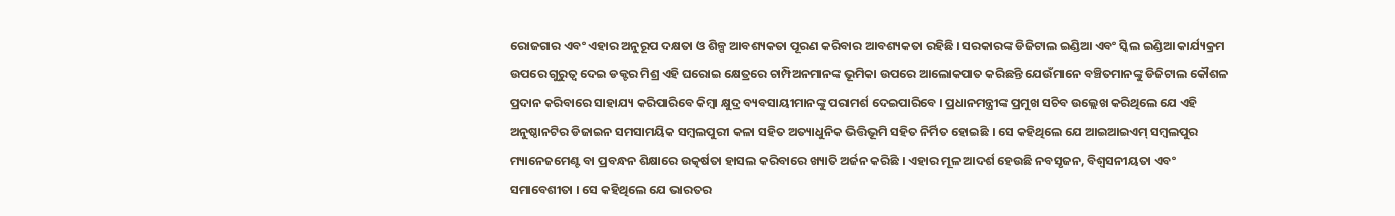ରୋଜଗାର ଏବଂ ଏହାର ଅନୁରୂପ ଦକ୍ଷତା ଓ ଶିଳ୍ପ ଆବଶ୍ୟକତା ପୂରଣ କରିବାର ଆବଶ୍ୟକତା ରହିଛି । ସରକାରଙ୍କ ଡିଜିଟାଲ ଇଣ୍ଡିଆ ଏବଂ ସ୍କିଲ ଇଣ୍ଡିଆ କାର୍ଯ୍ୟକ୍ରମ ଉପରେ ଗୁରୁତ୍ୱ ଦେଇ ଡକ୍ଟର ମିଶ୍ର ଏହି ଘରୋଇ କ୍ଷେତ୍ରରେ ଚାମ୍ପିଅନମାନଙ୍କ ଭୂମିକା ଉପରେ ଆଲୋକପାତ କରିଛନ୍ତି ଯେଉଁମାନେ ବଞ୍ଚିତମାନଙ୍କୁ ଡିଜିଟାଲ କୌଶଳ ପ୍ରଦାନ କରିବାରେ ସାହାଯ୍ୟ କରିପାରିବେ କିମ୍ବା କ୍ଷୁଦ୍ର ବ୍ୟବସାୟୀମାନଙ୍କୁ ପରାମର୍ଶ ଦେଇପାରିବେ । ପ୍ରଧାନମନ୍ତ୍ରୀଙ୍କ ପ୍ରମୁଖ ସଚିବ ଉଲ୍ଲେଖ କରିଥିଲେ ଯେ ଏହି ଅନୁଷ୍ଠାନଟିର ଡିଜାଇନ ସମସାମୟିକ ସମ୍ବଲପୁରୀ କଳା ସହିତ ଅତ୍ୟାଧୁନିକ ଭିତ୍ତିଭୂମି ସହିତ ନିର୍ମିତ ହୋଇଛି । ସେ କହିଥିଲେ ଯେ ଆଇଆଇଏମ୍ ସମ୍ବଲପୁର ମ୍ୟାନେଜମେଣ୍ଟ ବା ପ୍ରବନ୍ଧନ ଶିକ୍ଷାରେ ଉତ୍କର୍ଷତା ହାସଲ କରିବାରେ ଖ୍ୟାତି ଅର୍ଜନ କରିଛି । ଏହାର ମୂଳ ଆଦର୍ଶ ହେଉଛି ନବସୃଜନ, ବିଶ୍ୱସନୀୟତା ଏବଂ ସମାବେଶୀତା । ସେ କହିଥିଲେ ଯେ ଭାରତର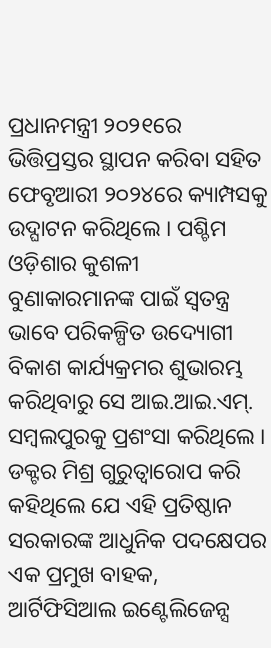ପ୍ରଧାନମନ୍ତ୍ରୀ ୨୦୨୧ରେ ଭିତ୍ତିପ୍ରସ୍ତର ସ୍ଥାପନ କରିବା ସହିତ ଫେବୃଆରୀ ୨୦୨୪ରେ କ୍ୟାମ୍ପସକୁ ଉଦ୍ଘାଟନ କରିଥିଲେ । ପଶ୍ଚିମ ଓଡ଼ିଶାର କୁଶଳୀ ବୁଣାକାରମାନଙ୍କ ପାଇଁ ସ୍ୱତନ୍ତ୍ର ଭାବେ ପରିକଳ୍ପିତ ଉଦ୍ୟୋଗୀ ବିକାଶ କାର୍ଯ୍ୟକ୍ରମର ଶୁଭାରମ୍ଭ କରିଥିବାରୁ ସେ ଆଇ.ଆଇ.ଏମ୍. ସମ୍ବଲପୁରକୁ ପ୍ରଶଂସା କରିଥିଲେ । ଡକ୍ଟର ମିଶ୍ର ଗୁରୁତ୍ୱାରୋପ କରି କହିଥିଲେ ଯେ ଏହି ପ୍ରତିଷ୍ଠାନ ସରକାରଙ୍କ ଆଧୁନିକ ପଦକ୍ଷେପର ଏକ ପ୍ରମୁଖ ବାହକ, ଆର୍ଟିଫିସିଆଲ ଇଣ୍ଟେଲିଜେନ୍ସ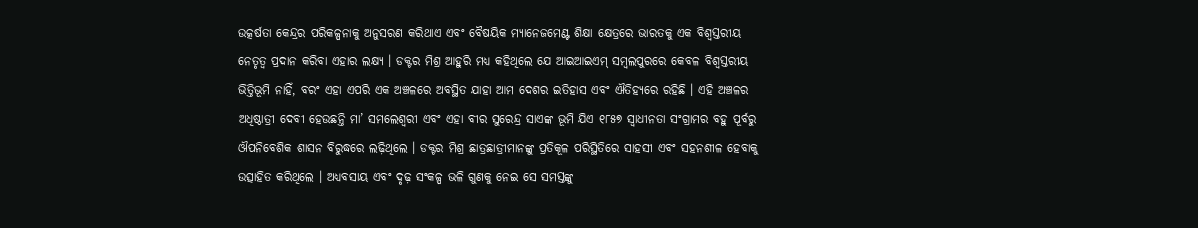ଉତ୍କର୍ଷତା କେନ୍ଦ୍ରର ପରିକଳ୍ପନାକୁ ଅନୁସରଣ କରିଥାଏ ଏବଂ ବୈଷୟିକ ମ୍ୟାନେଜମେଣ୍ଟ ଶିକ୍ଷା କ୍ଷେତ୍ରରେ ଭାରତକୁ ଏକ ବିଶ୍ୱସ୍ତରୀୟ ନେତୃତ୍ୱ ପ୍ରଦାନ କରିବା ଏହାର ଲକ୍ଷ୍ୟ । ଡକ୍ଟର ମିଶ୍ର ଆହୁରି ମଧ୍ୟ କହିଥିଲେ ଯେ ଆଇଆଇଏମ୍ ସମ୍ବଲପୁରରେ କେବଳ ବିଶ୍ୱସ୍ତରୀୟ ଭିତ୍ତିଭୂମି ନାହିଁ, ବରଂ ଏହା ଏପରି ଏକ ଅଞ୍ଚଳରେ ଅବସ୍ଥିତ ଯାହା ଆମ ଦେଶର ଇତିହାସ ଏବଂ ଐତିହ୍ୟରେ ରହିଛି । ଏହି ଅଞ୍ଚଳର ଅଧିଷ୍ଠାତ୍ରୀ ଦେବୀ ହେଉଛନ୍ତି ମା’ ସମଲେଶ୍ୱରୀ ଏବଂ ଏହା ବୀର ସୁରେନ୍ଦ୍ର ସାଏଙ୍କ ଭୂମି ଯିଏ ୧୮୫୭ ସ୍ୱାଧୀନତା ସଂଗ୍ରାମର ବହୁ ପୂର୍ବରୁ ଔପନିବେଶିକ ଶାସନ ବିରୁଦ୍ଧରେ ଲଢ଼ିଥିଲେ । ଡକ୍ଟର ମିଶ୍ର ଛାତ୍ରଛାତ୍ରୀମାନଙ୍କୁ ପ୍ରତିକୂଳ ପରିସ୍ଥିତିରେ ସାହସୀ ଏବଂ ସହନଶୀଳ ହେବାକୁ ଉତ୍ସାହିତ କରିଥିଲେ । ଅଧ୍ୟବସାୟ ଏବଂ ଦୃଢ଼ ସଂକଳ୍ପ ଭଳି ଗୁଣକୁ ନେଇ ସେ ସମସ୍ତଙ୍କୁ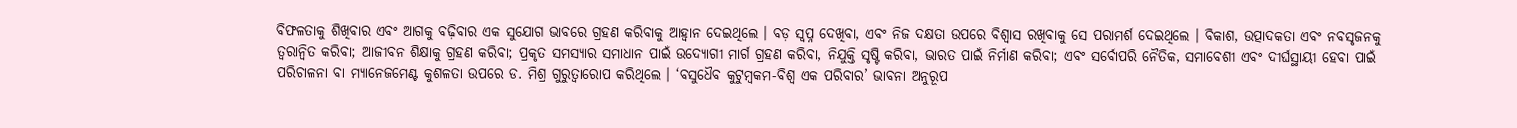ବିଫଳତାକୁ ଶିଖିବାର ଏବଂ ଆଗକୁ ବଢ଼ିବାର ଏକ ସୁଯୋଗ ଭାବରେ ଗ୍ରହଣ କରିବାକୁ ଆହ୍ୱାନ ଦେଇଥିଲେ । ବଡ଼ ସ୍ୱପ୍ନ ଦେଖିବା, ଏବଂ ନିଜ ଦକ୍ଷତା ଉପରେ ବିଶ୍ୱାସ ରଖିବାକୁ ସେ ପରାମର୍ଶ ଦେଇଥିଲେ । ବିକାଶ, ଉତ୍ପାଦକତା ଏବଂ ନବସୃଜନକୁ ତ୍ୱରାନ୍ୱିତ କରିବା; ଆଜୀବନ ଶିକ୍ଷାକୁ ଗ୍ରହଣ କରିବା; ପ୍ରକୃତ ସମସ୍ୟାର ସମାଧାନ ପାଇଁ ଉଦ୍ୟୋଗୀ ମାର୍ଗ ଗ୍ରହଣ କରିବା, ନିଯୁକ୍ତି ସୃଷ୍ଟି କରିବା, ଭାରତ ପାଇଁ ନିର୍ମାଣ କରିବା; ଏବଂ ସର୍ବୋପରି ନୈତିକ, ସମାବେଶୀ ଏବଂ ଦୀର୍ଘସ୍ଥାୟୀ ହେବା ପାଇଁ ପରିଚାଳନା ବା ମ୍ୟାନେଜମେଣ୍ଟ କୁଶଳତା ଉପରେ ଡ. ମିଶ୍ର ଗୁରୁତ୍ୱାରୋପ କରିଥିଲେ । ‘ବସୁଧୈବ କୁଟୁମ୍ବକମ-ବିଶ୍ୱ ଏକ ପରିବାର’ ଭାବନା ଅନୁରୂପ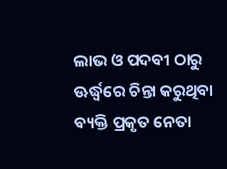ଲାଭ ଓ ପଦବୀ ଠାରୁ ଊର୍ଦ୍ଧ୍ବରେ ଚିନ୍ତା କରୁଥିବା ବ୍ୟକ୍ତି ପ୍ରକୃତ ନେତା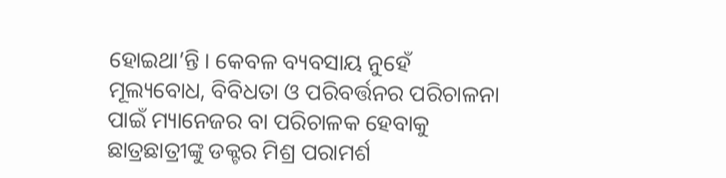ହୋଇଥା’ନ୍ତି । କେବଳ ବ୍ୟବସାୟ ନୁହେଁ ମୂଲ୍ୟବୋଧ, ବିବିଧତା ଓ ପରିବର୍ତ୍ତନର ପରିଚାଳନା ପାଇଁ ମ୍ୟାନେଜର ବା ପରିଚାଳକ ହେବାକୁ ଛାତ୍ରଛାତ୍ରୀଙ୍କୁ ଡକ୍ଟର ମିଶ୍ର ପରାମର୍ଶ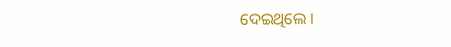ଦେଇଥିଲେ ।